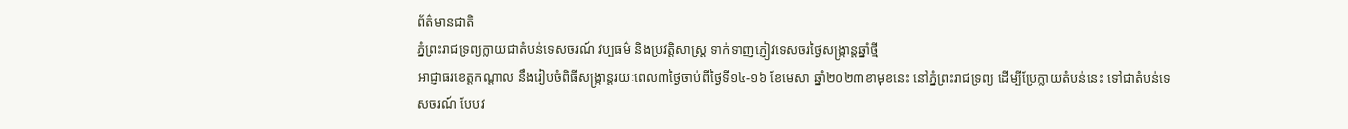ព័ត៌មានជាតិ
ភ្នំព្រះរាជទ្រព្យក្លាយជាតំបន់ទេសចរណ៍ វប្បធម៌ និងប្រវត្តិសាស្ត្រ ទាក់ទាញភ្ញៀវទេសចរថ្ងៃសង្ក្រាន្តឆ្នាំថ្មី
អាជ្ញាធរខេត្តកណ្តាល នឹងរៀបចំពិធីសង្ក្រាន្តរយៈពេល៣ថ្ងៃចាប់ពីថ្ងៃទី១៤-១៦ ខែមេសា ឆ្នាំ២០២៣ខាមុខនេះ នៅភ្នំព្រះរាជទ្រព្យ ដើម្បីប្រែក្លាយតំបន់នេះ ទៅជាតំបន់ទេសចរណ៍ បែបវ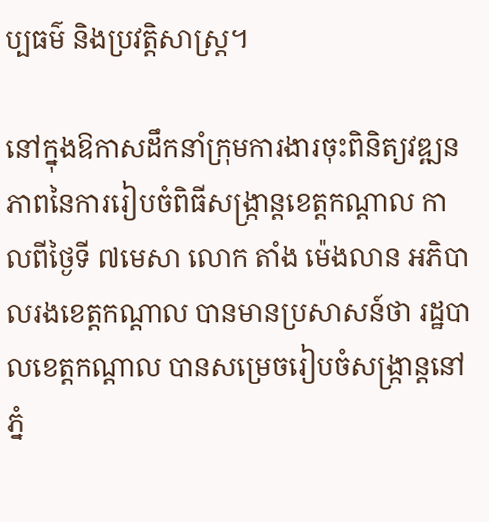ប្បធម៌ និងប្រវត្តិសាស្ត្រ។

នៅក្នុងឱកាសដឹកនាំក្រុមការងារចុះពិនិត្យវឌ្ឍនភាពនៃការរៀបចំពិធីសង្ក្រាន្តខេត្តកណ្ដាល កាលពីថ្ងៃទី ៧មេសា លោក តាំង ម៉េងលាន អភិបាលរងខេត្តកណ្ដាល បានមានប្រសាសន៍ថា រដ្ឋបាលខេត្តកណ្ដាល បានសម្រេចរៀបចំសង្ក្រាន្តនៅភ្នំ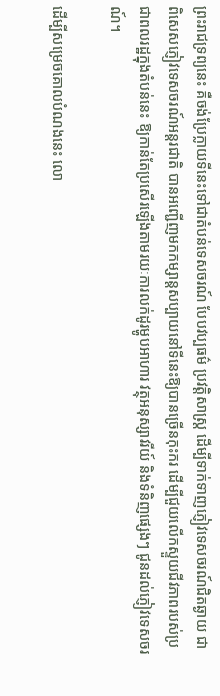ព្រះរាជទ្រព្យនេះ គឺចង់ប្រែក្លាយទីនេះទៅជាតំបន់ទេសចរណ៍ បែបវប្បធម៌ ប្រវត្តិសាស្ត្រ ដើម្បីទាក់ទាញភ្ញៀវទេសចរណ៍ជិតឆ្ងាយ ជាពិសេសភ្ញៀវទេសចរណ៍អន្តរជាតិ បានអញ្ជើញមកកម្សាន្តសប្បាយនៅទីនេះឱ្យបានច្រើនកុះករ ដើម្បីជួយលើកស្ទួយជីវភាពរបស់ប្រជាពលរដ្ឋក្នុងតំបន់នេះ ឱ្យកាន់តែប្រសើរឡើងតាមរយៈការលក់ដូរម្ហូបអាហារ វត្ថុអនុស្សាវរីយ៍ និងទំនិញផ្សេងៗ ជូនដល់ភ្ញៀវទេសចរណ៍។

ដើម្បីសម្រេចគោលបំណងនេះ លោ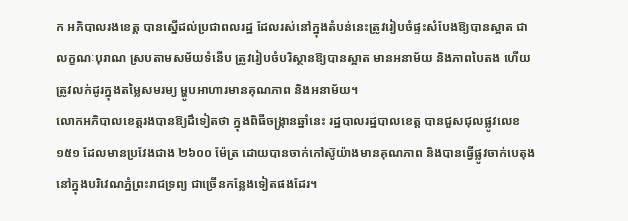ក អភិបាលរងខេត្ត បានស្នើដល់ប្រជាពលរដ្ឋ ដែលរស់នៅក្នុងតំបន់នេះត្រូវរៀបចំផ្ទះសំបែងឱ្យបានស្អាត ជាលក្ខណៈបុរាណ ស្របតាមសម័យទំនើប ត្រូវរៀបចំបរិស្ថានឱ្យបានស្អាត មានអនាម័យ និងភាពបៃតង ហើយត្រូវលក់ដូរក្នុងតម្លៃសមរម្យ ម្ហូបអាហារមានគុណភាព និងអនាម័យ។
លោកអភិបាលខេត្តរងបានឱ្យដឹទៀតថា ក្នុងពិធីចង្ក្រានឆ្នាំនេះ រដ្ឋបាលរដ្ឋបាលខេត្ត បានជួសជុលផ្លូវលេខ១៥១ ដែលមានប្រវែងជាង ២៦០០ ម៉ែត្រ ដោយបានចាក់កៅស៊ូយ៉ាងមានគុណភាព និងបានធ្វើផ្លូវចាក់បេតុង នៅក្នុងបរិវេណភ្នំព្រះរាជទ្រព្យ ជាច្រើនកន្លែងទៀតផងដែរ។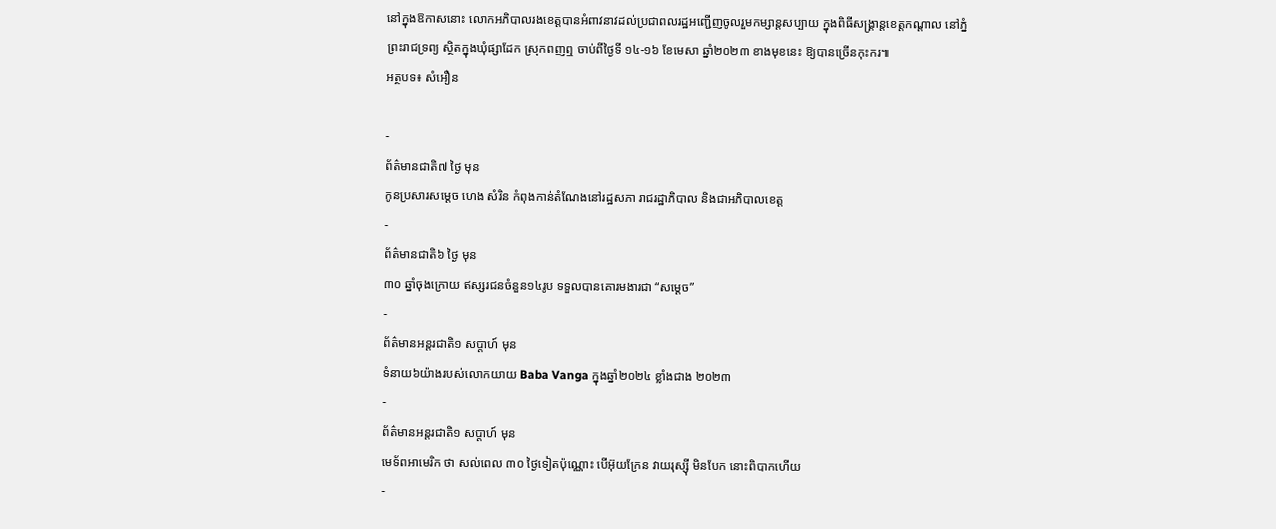នៅក្នុងឱកាសនោះ លោកអភិបាលរងខេត្តបានអំពាវនាវដល់ប្រជាពលរដ្ឋអញ្ជើញចូលរួមកម្សាន្តសប្បាយ ក្នុងពិធីសង្គ្រាន្តខេត្តកណ្ដាល នៅភ្នំព្រះរាជទ្រព្យ ស្ថិតក្នុងឃុំផ្សាដែក ស្រុកពញឮ ចាប់ពីថ្ងៃទី ១៤-១៦ ខែមេសា ឆ្នាំ២០២៣ ខាងមុខនេះ ឱ្យបានច្រើនកុះករ៕
អត្ថបទ៖ សំអឿន

-
ព័ត៌មានជាតិ៧ ថ្ងៃ មុន
កូនប្រសារសម្ដេច ហេង សំរិន កំពុងកាន់តំណែងនៅរដ្ឋសភា រាជរដ្ឋាភិបាល និងជាអភិបាលខេត្ត
-
ព័ត៌មានជាតិ៦ ថ្ងៃ មុន
៣០ ឆ្នាំចុងក្រោយ ឥស្សរជនចំនួន១៤រូប ទទួលបានគោរមងារជា “សម្ដេច”
-
ព័ត៌មានអន្ដរជាតិ១ សប្តាហ៍ មុន
ទំនាយ៦យ៉ាងរបស់លោកយាយ Baba Vanga ក្នុងឆ្នាំ២០២៤ ខ្លាំងជាង ២០២៣
-
ព័ត៌មានអន្ដរជាតិ១ សប្តាហ៍ មុន
មេទ័ពអាមេរិក ថា សល់ពេល ៣០ ថ្ងៃទៀតប៉ុណ្ណោះ បើអ៊ុយក្រែន វាយរុស្ស៊ី មិនបែក នោះពិបាកហើយ
-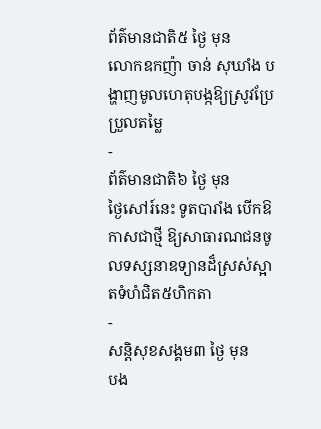ព័ត៌មានជាតិ៥ ថ្ងៃ មុន
លោកឧកញ៉ា ចាន់ សុឃាំង បង្ហាញមូលហេតុបង្កឱ្យស្រូវប្រែប្រួលតម្លៃ
-
ព័ត៌មានជាតិ៦ ថ្ងៃ មុន
ថ្ងៃសៅរ៍នេះ ទូតបារាំង បើកឱកាសជាថ្មី ឱ្យសាធារណជនចូលទស្សនាឧទ្យានដ៏ស្រស់ស្អាតទំហំជិត៥ហិកតា
-
សន្តិសុខសង្គម៣ ថ្ងៃ មុន
បង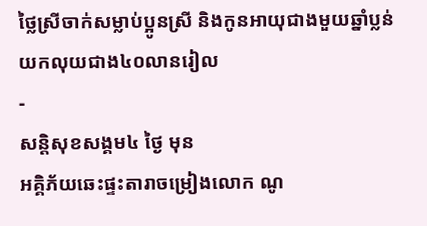ថ្លៃស្រីចាក់សម្លាប់ប្អូនស្រី និងកូនអាយុជាងមួយឆ្នាំប្លន់យកលុយជាង៤០លានរៀល
-
សន្តិសុខសង្គម៤ ថ្ងៃ មុន
អគ្គិភ័យឆេះផ្ទះតារាចម្រៀងលោក ណូ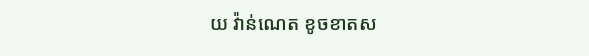យ វ៉ាន់ណេត ខូចខាតស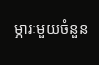ម្ភារៈមួយចំនួន